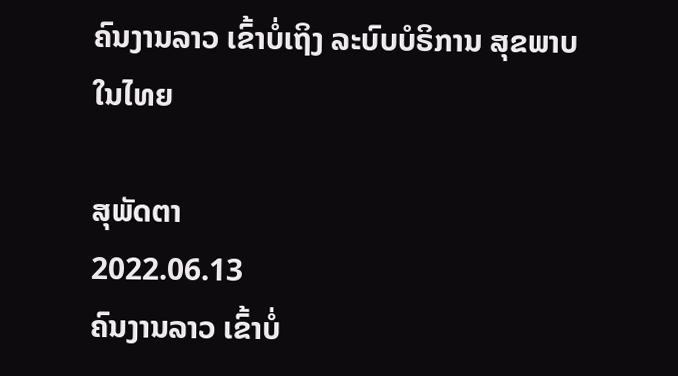ຄົນງານລາວ ເຂົ້າບໍ່ເຖິງ ລະບົບບໍຣິການ ສຸຂພາບ ໃນໄທຍ

ສຸພັດຕາ
2022.06.13
ຄົນງານລາວ ເຂົ້າບໍ່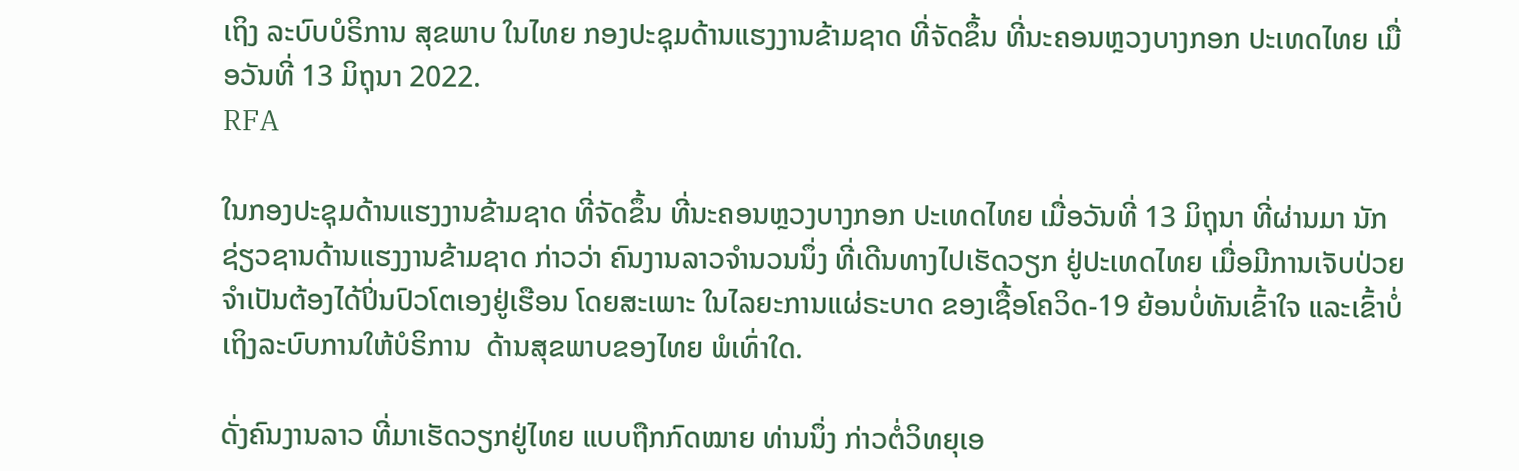ເຖິງ ລະບົບບໍຣິການ ສຸຂພາບ ໃນໄທຍ ກອງປະຊຸມດ້ານແຮງງານຂ້າມຊາດ ທີ່ຈັດຂຶ້ນ ທີ່ນະຄອນຫຼວງບາງກອກ ປະເທດໄທຍ ເມື່ອວັນທີ່ 13 ມິຖຸນາ 2022.
RFA

ໃນກອງປະຊຸມດ້ານແຮງງານຂ້າມຊາດ ທີ່ຈັດຂຶ້ນ ທີ່ນະຄອນຫຼວງບາງກອກ ປະເທດໄທຍ ເມື່ອວັນທີ່ 13 ມິຖຸນາ ທີ່ຜ່ານມາ ນັກຊ່ຽວຊານດ້ານແຮງງານຂ້າມຊາດ ກ່າວວ່າ ຄົນງານລາວຈໍານວນນຶ່ງ ທີ່ເດີນທາງໄປເຮັດວຽກ ຢູ່ປະເທດໄທຍ ເມື່ອມີການເຈັບປ່ວຍ ຈໍາເປັນຕ້ອງໄດ້ປິ່ນປົວໂຕເອງຢູ່ເຮືອນ ໂດຍສະເພາະ ໃນໄລຍະການແຜ່ຣະບາດ ຂອງເຊື້ອໂຄວິດ-19 ຍ້ອນບໍ່ທັນເຂົ້າໃຈ ແລະເຂົ້າບໍ່ເຖິງລະບົບການໃຫ້ບໍຣິການ  ດ້ານສຸຂພາບຂອງໄທຍ ພໍເທົ່າໃດ.

ດັ່ງຄົນງານລາວ ທີ່ມາເຮັດວຽກຢູ່ໄທຍ ແບບຖືກກົດໝາຍ ທ່ານນຶ່ງ ກ່າວຕໍ່ວິທຍຸເອ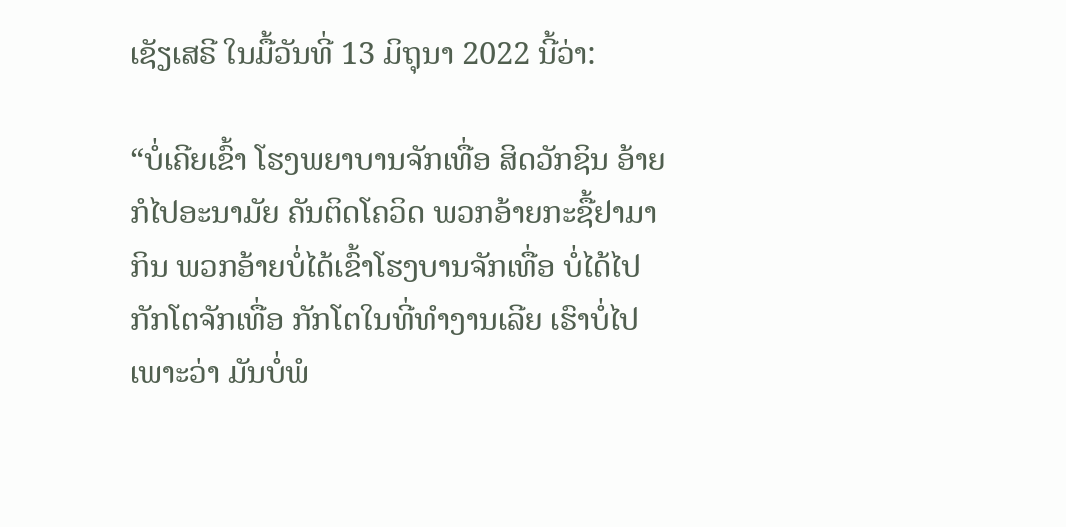ເຊັຽເສຣີ ໃນມື້ວັນທີ່ 13 ມິຖຸນາ 2022 ນີ້ວ່າ:

“ບໍ່ເຄີຍເຂົ້າ ໂຮງພຍາບານຈັກເທື່ອ ສິດວັກຊິນ ອ້າຍກໍໄປອະນາມັຍ ຄັນຕິດໂຄວິດ ພວກອ້າຍກະຊື້ຢາມາກິນ ພວກອ້າຍບໍ່ໄດ້ເຂົ້າໂຮງບານຈັກເທື່ອ ບໍ່ໄດ້ໄປກັກໂຕຈັກເທື່ອ ກັກໂຕໃນທີ່ທໍາງານເລີຍ ເຮົາບໍ່ໄປ ເພາະວ່າ ມັນບໍ່ພໍ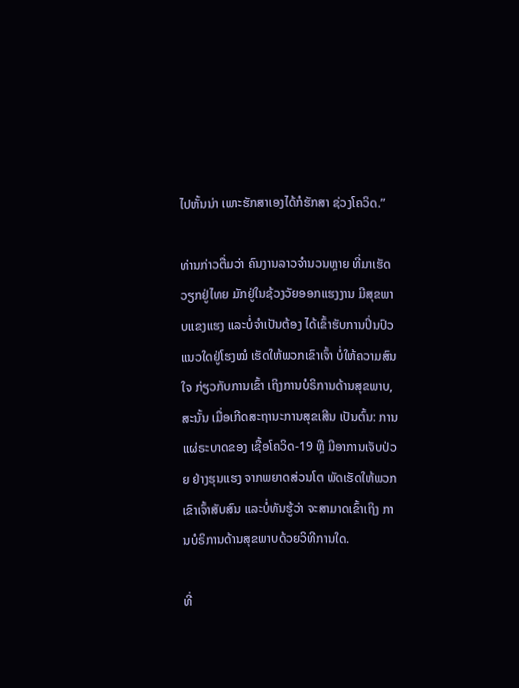ໄປຫັ້ນນ່າ ເພາະຮັກສາເອງໄດ້ກໍຮັກສາ ຊ່ວງໂຄວິດ.”

ທ່ານກ່າວຕື່ມວ່າ ຄົນງານລາວຈໍານວນຫຼາຍ ທີ່ມາເຮັດວຽກຢູ່ໄທຍ ມັກຢູ່ໃນຊ້ວງວັຍອອກແຮງງານ ມີສຸຂພາບແຂງແຮງ ແລະບໍ່ຈໍາເປັນຕ້ອງ ໄດ້ເຂົ້າຮັບການປິ່ນປົວແນວໃດຢູ່ໂຮງໝໍ ເຮັດໃຫ້ພວກເຂົາເຈົ້າ ບໍ່ໃຫ້ຄວາມສົນໃຈ ກ່ຽວກັບການເຂົ້າ ເຖິງການບໍຣິການດ້ານສຸຂພາບ, ສະນັ້ນ ເມື່ອເກີດສະຖານະການສຸຂເສີນ ເປັນຕົ້ນ: ການແຜ່ຣະບາດຂອງ ເຊື້ອໂຄວິດ-19 ຫຼື ມີອາການເຈັບປ່ວຍ ຢ່າງຮຸນແຮງ ຈາກພຍາດສ່ວນໂຕ ພັດເຮັດໃຫ້ພວກເຂົາເຈົ້າສັບສົນ ແລະບໍ່ທັນຮູ້ວ່າ ຈະສາມາດເຂົ້າເຖິງ ການບໍຣິການດ້ານສຸຂພາບດ້ວຍວິທີການໃດ.

ທີ່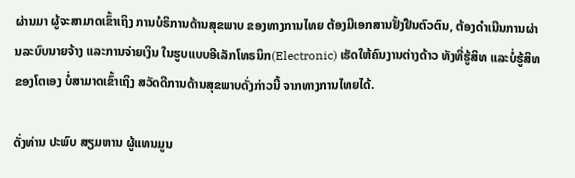ຜ່ານມາ ຜູ້ຈະສາມາດເຂົ້າເຖິງ ການບໍຣິການດ້ານສຸຂພາບ ຂອງທາງການໄທຍ ຕ້ອງມີເອກສານຢັ້ງຢືນຕົວຕົນ, ຕ້ອງດໍາເນີນການຜ່ານລະບົບນາຍຈ້າງ ແລະການຈ່າຍເງິນ ໃນຮູບແບບອີເລັກໂທຣນິກ(Electronic) ເຮັດໃຫ້ຄົນງານຕ່າງດ້າວ ທັງທີ່ຮູ້ສິທ ແລະບໍ່ຮູ້ສິທຂອງໂຕເອງ ບໍ່ສາມາດເຂົ້າເຖິງ ສວັດດີການດ້ານສຸຂພາບດັ່ງກ່າວນີ້ ຈາກທາງການໄທຍໄດ້.

ດັ່ງທ່ານ ປະພົບ ສຽມຫານ ຜູ້ແທນມູນ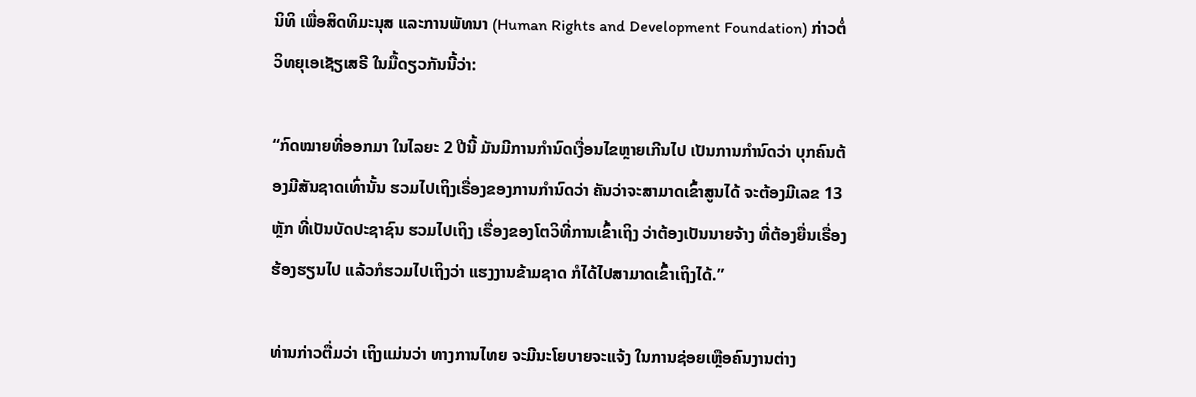ນິທິ ເພື່ອສິດທິມະນຸສ ແລະການພັທນາ (Human Rights and Development Foundation) ກ່າວຕໍ່ວິທຍຸເອເຊັຽເສຣີ ໃນມື້ດຽວກັນນີ້ວ່າ:

“ກົດໝາຍທີ່ອອກມາ ໃນໄລຍະ 2 ປີນີ້ ມັນມີການກໍານົດເງື່ອນໄຂຫຼາຍເກີນໄປ ເປັນການກໍານົດວ່າ ບຸກຄົນຕ້ອງມີສັນຊາດເທົ່ານັ້ນ ຮວມໄປເຖິງເຣື່ອງຂອງການກໍານົດວ່າ ຄັນວ່າຈະສາມາດເຂົ້າສູນໄດ້ ຈະຕ້ອງມີເລຂ 13 ຫຼັກ ທີ່ເປັນບັດປະຊາຊົນ ຮວມໄປເຖິງ ເຣື່ອງຂອງໂຕວິທີ່ການເຂົ້າເຖິງ ວ່າຕ້ອງເປັນນາຍຈ້າງ ທີ່ຕ້ອງຍື່ນເຣື່ອງຮ້ອງຮຽນໄປ ແລ້ວກໍຮວມໄປເຖິງວ່າ ແຮງງານຂ້າມຊາດ ກໍໄດ້ໄປສາມາດເຂົ້າເຖິງໄດ້.”

ທ່ານກ່າວຕື່ມວ່າ ເຖິງແມ່ນວ່າ ທາງການໄທຍ ຈະມີນະໂຍບາຍຈະແຈ້ງ ໃນການຊ່ອຍເຫຼືອຄົນງານຕ່າງ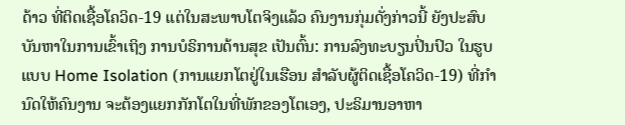ດ້າວ ທີ່ຕິດເຊື້ອໂຄວິດ-19 ແຕ່ໃນສະພາບໂຕຈິງແລ້ວ ຄົນງານກຸ່ມດັ່ງກ່າວນີ້ ຍັງປະສົບບັນຫາໃນການເຂົ້າເຖິງ ການບໍຣິການດ້ານສຸຂ ເປັນຕົ້ນ: ການລົງທະບຽນປິ່ນປົວ ໃນຮູບແບບ Home Isolation (ການແຍກໂຕຢູ່ໃນເຮືອນ ສຳລັບຜູ້ຕິດເຊື້ອໂຄວິດ-19) ທີ່ກໍານົດໃຫ້ຄົນງານ ຈະຕ້ອງແຍກກັກໂຕໃນທີ່ພັກຂອງໂຕເອງ, ປະຣິມານອາຫາ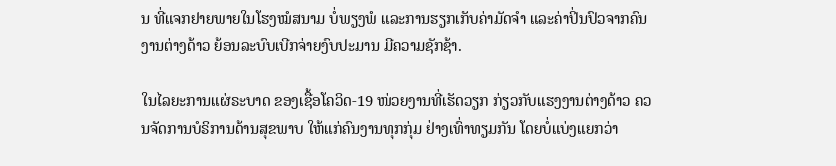ນ ທີ່ແຈກຢາຍພາຍໃນໂຮງໝໍສນາມ ບໍ່ພຽງພໍ ແລະການຮຽກເກັບຄ່າມັດຈໍາ ແລະຄ່າປິ່ນປົວຈາກຄົນງານຕ່າງດ້າວ ຍ້ອນລະບົບເບີກຈ່າຍງົບປະມານ ມີຄວາມຊັກຊ້າ.

ໃນໄລຍະການແຜ່ຣະບາດ ຂອງເຊື້ອໂຄວິດ-19 ໜ່ວຍງານທີ່ເຮັດວຽກ ກ່ຽວກັບແຮງງານຕ່າງດ້າວ ຄວນຈັດການບໍຣິການດ້ານສຸຂພາບ ໃຫ້ແກ່ຄົນງານທຸກກຸ່ມ ຢ່າງເທົ່າທຽມກັນ ໂດຍບໍ່ແບ່ງແຍກວ່າ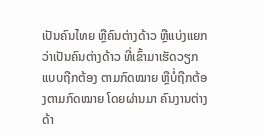ເປັນຄົນໄທຍ ຫຼືຄົນຕ່າງດ້າວ ຫຼືແບ່ງແຍກ ວ່າເປັນຄົນຕ່າງດ້າວ ທີ່ເຂົ້າມາເຮັດວຽກແບບຖືກຕ້ອງ ຕາມກົດໝາຍ ຫຼືບໍ່ຖືກຕ້ອງຕາມກົດໝາຍ ໂດຍຜ່ານມາ ຄົນງານຕ່າງດ້າ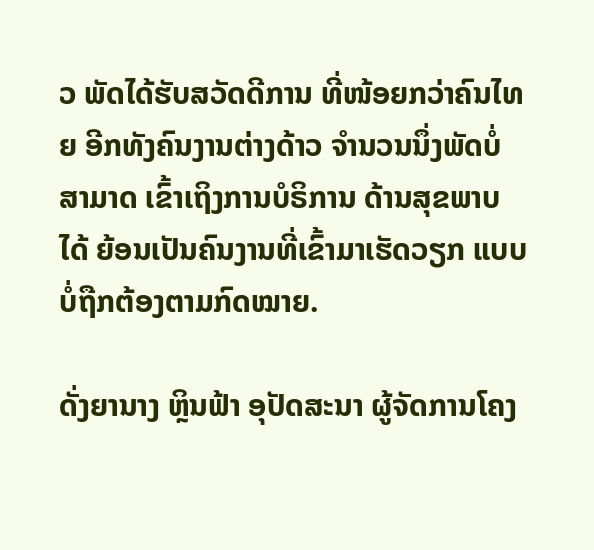ວ ພັດໄດ້ຮັບສວັດດີການ ທີ່ໜ້ອຍກວ່າຄົນໄທຍ ອີກທັງຄົນງານຕ່າງດ້າວ ຈໍານວນນຶ່ງພັດບໍ່ສາມາດ ເຂົ້າເຖິງການບໍຣິການ ດ້ານສຸຂພາບໄດ້ ຍ້ອນເປັນຄົນງານທີ່ເຂົ້າມາເຮັດວຽກ ແບບບໍ່ຖືກຕ້ອງຕາມກົດໝາຍ.

ດັ່ງຍານາງ ຫຼິນຟ້າ ອຸປັດສະນາ ຜູ້ຈັດການໂຄງ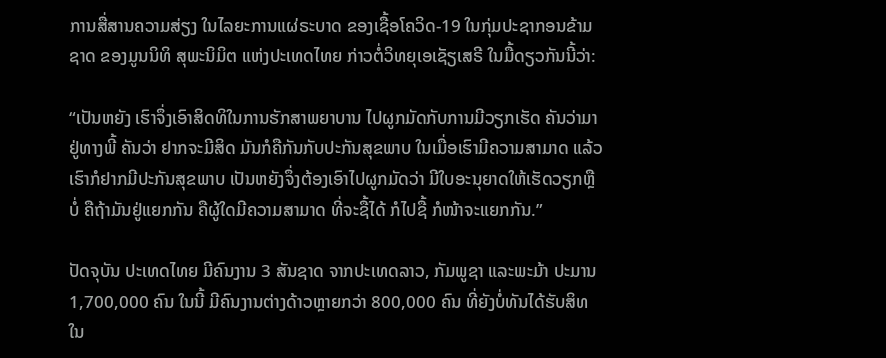ການສື່ສານຄວາມສ່ຽງ ໃນໄລຍະການແຜ່ຣະບາດ ຂອງເຊື້ອໂຄວິດ-19 ໃນກຸ່ມປະຊາກອນຂ້າມຊາດ ຂອງມູນນິທິ ສຸພະນິມິຕ ແຫ່ງປະເທດໄທຍ ກ່າວຕໍ່ວິທຍຸເອເຊັຽເສຣີ ໃນມື້ດຽວກັນນີ້ວ່າ:

“ເປັນຫຍັງ ເຮົາຈຶ່ງເອົາສິດທິໃນການຮັກສາພຍາບານ ໄປຜູກມັດກັບການມີວຽກເຮັດ ຄັນວ່າມາຢູ່ທາງພີ້ ຄັນວ່າ ຢາກຈະມີສິດ ມັນກໍຄືກັນກັບປະກັນສຸຂພາບ ໃນເມື່ອເຮົາມີຄວາມສາມາດ ແລ້ວເຮົາກໍຢາກມີປະກັນສຸຂພາບ ເປັນຫຍັງຈຶ່ງຕ້ອງເອົາໄປຜູກມັດວ່າ ມີໃບອະນຸຍາດໃຫ້ເຮັດວຽກຫຼືບໍ່ ຄືຖ້າມັນຢູ່ແຍກກັນ ຄືຜູ້ໃດມີຄວາມສາມາດ ທີ່ຈະຊື້ໄດ້ ກໍໄປຊື້ ກໍໜ້າຈະແຍກກັນ.”

ປັດຈຸບັນ ປະເທດໄທຍ ມີຄົນງານ 3 ສັນຊາດ ຈາກປະເທດລາວ, ກັມພູຊາ ແລະພະມ້າ ປະມານ 1,700,000 ຄົນ ໃນນີ້ ມີຄົນງານຕ່າງດ້າວຫຼາຍກວ່າ 800,000 ຄົນ ທີ່ຍັງບໍ່ທັນໄດ້ຮັບສິທ ໃນ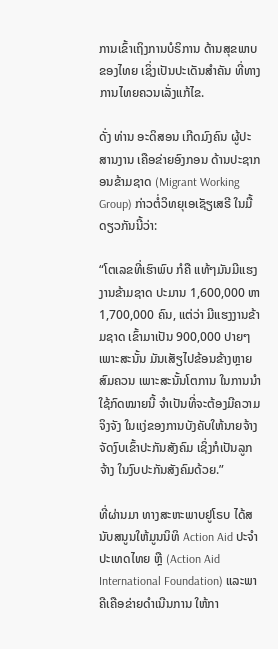ການເຂົ້າເຖິງການບໍຣິການ ດ້ານສຸຂພາບຂອງໄທຍ ເຊິ່ງເປັນປະເດັນສໍາຄັນ ທີ່ທາງການໄທຍຄວນເລັ່ງແກ້ໄຂ.

ດັ່ງ ທ່ານ ອະດິສອນ ເກີດມົງຄົນ ຜູ້ປະສານງານ ເຄືອຂ່າຍອົງກອນ ດ້ານປະຊາກອນຂ້າມຊາດ (Migrant Working Group) ກ່າວຕໍ່ວິທຍຸເອເຊັຽເສຣີ ໃນມື້ດຽວກັນນີ້ວ່າ:

“ໂຕເລຂທີ່ເຮົາພົບ ກໍຄື ແທ້ໆມັນມີແຮງງານຂ້າມຊາດ ປະມານ 1,600,000 ຫາ 1,700,000 ຄົນ, ແຕ່ວ່າ ມີແຮງງານຂ້າມຊາດ ເຂົ້າມາເປັນ 900,000 ປາຍໆ ເພາະສະນັ້ນ ມັນເສັຽໄປຂ້ອນຂ້າງຫຼາຍສົມຄວນ ເພາະສະນັ້ນໂຕການ ໃນການນໍາໃຊ້ກົດໝາຍນີ້ ຈໍາເປັນທີ່ຈະຕ້ອງມີຄວາມຈິງຈັງ ໃນແງ່ຂອງການບັງຄັບໃຫ້ນາຍຈ້າງ ຈັດງົບເຂົ້າປະກັນສັງຄົມ ເຊິ່ງກໍເປັນລູກຈ້າງ ໃນງົບປະກັນສັງຄົມດ້ວຍ.”

ທີ່ຜ່ານມາ ທາງສະຫະພາບຢູໂຣບ ໄດ້ສນັບສນູນໃຫ້ມູນນິທິ Action Aid ປະຈໍາປະເທດໄທຍ ຫຼື (Action Aid International Foundation) ແລະພາຄີເຄືອຂ່າຍດໍາເນີນການ ໃຫ້ກາ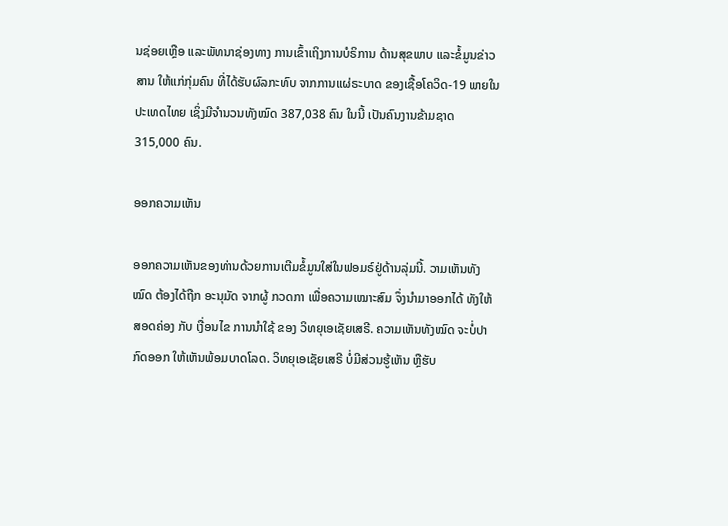ນຊ່ອຍເຫຼືອ ແລະພັທນາຊ່ອງທາງ ການເຂົ້າເຖິງການບໍຣິການ ດ້ານສຸຂພາບ ແລະຂໍ້ມູນຂ່າວສານ ໃຫ້ແກ່ກຸ່ມຄົນ ທີ່ໄດ້ຮັບຜົລກະທົບ ຈາກການແຜ່ຣະບາດ ຂອງເຊື້ອໂຄວິດ-19 ພາຍໃນປະເທດໄທຍ ເຊິ່ງມີຈໍານວນທັງໝົດ 387,038 ຄົນ ໃນນີ້ ເປັນຄົນງານຂ້າມຊາດ 315,000 ຄົນ.

ອອກຄວາມເຫັນ

ອອກຄວາມເຫັນຂອງທ່ານດ້ວຍການເຕີມຂໍ້ມູນໃສ່ໃນຟອມຣ໌ຢູ່ດ້ານລຸ່ມນີ້. ວາມເຫັນທັງໝົດ ຕ້ອງໄດ້ຖືກ ອະນຸມັດ ຈາກຜູ້ ກວດກາ ເພື່ອຄວາມເໝາະສົມ ຈຶ່ງນໍາມາອອກໄດ້ ທັງໃຫ້ສອດຄ່ອງ ກັບ ເງື່ອນໄຂ ການນຳໃຊ້ ຂອງ ວິທຍຸເອເຊັຍເສຣີ. ຄວາມເຫັນທັງໝົດ ຈະບໍ່ປາກົດອອກ ໃຫ້ເຫັນພ້ອມບາດໂລດ. ວິທຍຸເອເຊັຍເສຣີ ບໍ່ມີສ່ວນຮູ້ເຫັນ ຫຼືຮັບ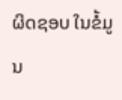ຜິດຊອບ ໃນຂໍ້ມູນ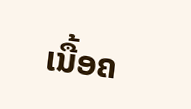ເນື້ອຄ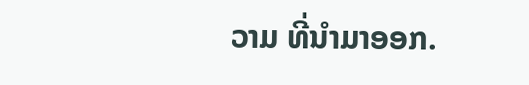ວາມ ທີ່ນໍາມາອອກ.